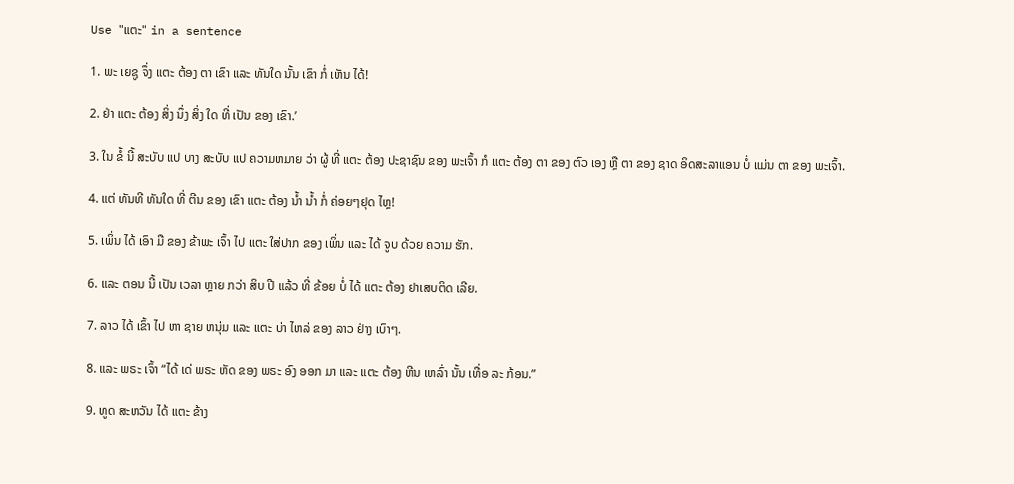Use "ແຕະ" in a sentence

1. ພະ ເຍຊູ ຈຶ່ງ ແຕະ ຕ້ອງ ຕາ ເຂົາ ແລະ ທັນໃດ ນັ້ນ ເຂົາ ກໍ່ ເຫັນ ໄດ້!

2. ຢ່າ ແຕະ ຕ້ອງ ສິ່ງ ນຶ່ງ ສິ່ງ ໃດ ທີ່ ເປັນ ຂອງ ເຂົາ.’

3. ໃນ ຂໍ້ ນີ້ ສະບັບ ແປ ບາງ ສະບັບ ແປ ຄວາມຫມາຍ ວ່າ ຜູ້ ທີ່ ແຕະ ຕ້ອງ ປະຊາຊົນ ຂອງ ພະເຈົ້າ ກໍ ແຕະ ຕ້ອງ ຕາ ຂອງ ຕົວ ເອງ ຫຼື ຕາ ຂອງ ຊາດ ອິດສະລາແອນ ບໍ່ ແມ່ນ ຕາ ຂອງ ພະເຈົ້າ.

4. ແຕ່ ທັນທີ ທັນໃດ ທີ່ ຕີນ ຂອງ ເຂົາ ແຕະ ຕ້ອງ ນໍ້າ ນໍ້າ ກໍ່ ຄ່ອຍໆຢຸດ ໄຫຼ!

5. ເພິ່ນ ໄດ້ ເອົາ ມື ຂອງ ຂ້າພະ ເຈົ້າ ໄປ ແຕະ ໃສ່ປາກ ຂອງ ເພິ່ນ ແລະ ໄດ້ ຈູບ ດ້ວຍ ຄວາມ ຮັກ.

6. ແລະ ຕອນ ນີ້ ເປັນ ເວລາ ຫຼາຍ ກວ່າ ສິບ ປີ ແລ້ວ ທີ່ ຂ້ອຍ ບໍ່ ໄດ້ ແຕະ ຕ້ອງ ຢາເສບຕິດ ເລີຍ.

7. ລາວ ໄດ້ ເຂົ້າ ໄປ ຫາ ຊາຍ ຫນຸ່ມ ແລະ ແຕະ ບ່າ ໄຫລ່ ຂອງ ລາວ ຢ່າງ ເບົາໆ.

8. ແລະ ພຣະ ເຈົ້າ “ໄດ້ ເດ່ ພຣະ ຫັດ ຂອງ ພຣະ ອົງ ອອກ ມາ ແລະ ແຕະ ຕ້ອງ ຫີນ ເຫລົ່າ ນັ້ນ ເທື່ອ ລະ ກ້ອນ.”

9. ທູດ ສະຫວັນ ໄດ້ ແຕະ ຂ້າງ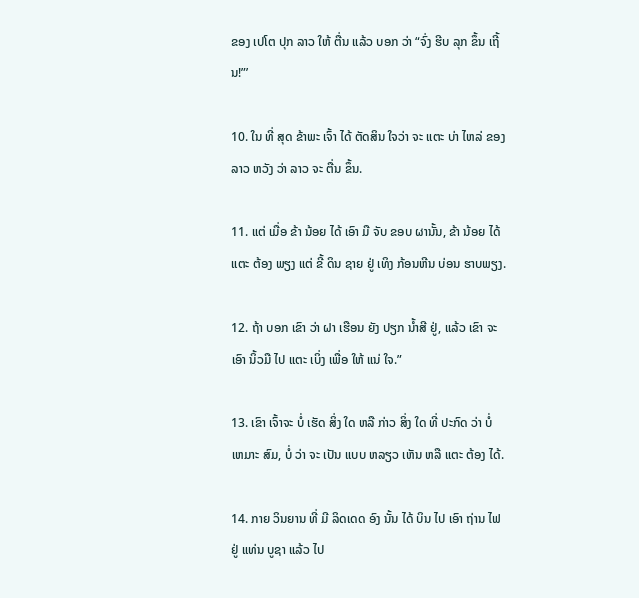ຂອງ ເປໂຕ ປຸກ ລາວ ໃຫ້ ຕື່ນ ແລ້ວ ບອກ ວ່າ “ຈົ່ງ ຮີບ ລຸກ ຂຶ້ນ ເຖີ້ນ!”’

10. ໃນ ທີ່ ສຸດ ຂ້າພະ ເຈົ້າ ໄດ້ ຕັດສິນ ໃຈວ່າ ຈະ ແຕະ ບ່າ ໄຫລ່ ຂອງ ລາວ ຫວັງ ວ່າ ລາວ ຈະ ຕື່ນ ຂຶ້ນ.

11. ແຕ່ ເມື່ອ ຂ້າ ນ້ອຍ ໄດ້ ເອົາ ມື ຈັບ ຂອບ ຜານັ້ນ, ຂ້າ ນ້ອຍ ໄດ້ ແຕະ ຕ້ອງ ພຽງ ແຕ່ ຂີ້ ດິນ ຊາຍ ຢູ່ ເທິງ ກ້ອນຫີນ ບ່ອນ ຮາບພຽງ.

12. ຖ້າ ບອກ ເຂົາ ວ່າ ຝາ ເຮືອນ ຍັງ ປຽກ ນ້ຳສີ ຢູ່, ແລ້ວ ເຂົາ ຈະ ເອົາ ນິ້ວມື ໄປ ແຕະ ເບິ່ງ ເພື່ອ ໃຫ້ ແນ່ ໃຈ.”

13. ເຂົາ ເຈົ້າຈະ ບໍ່ ເຮັດ ສິ່ງ ໃດ ຫລື ກ່າວ ສິ່ງ ໃດ ທີ່ ປະກົດ ວ່າ ບໍ່ ເຫມາະ ສົມ, ບໍ່ ວ່າ ຈະ ເປັນ ແບບ ຫລຽວ ເຫັນ ຫລື ແຕະ ຕ້ອງ ໄດ້.

14. ກາຍ ວິນຍານ ທີ່ ມີ ລິດເດດ ອົງ ນັ້ນ ໄດ້ ບິນ ໄປ ເອົາ ຖ່ານ ໄຟ ຢູ່ ແທ່ນ ບູຊາ ແລ້ວ ໄປ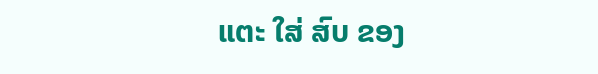ແຕະ ໃສ່ ສົບ ຂອງ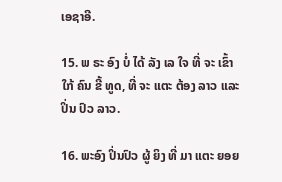ເອຊາອີ.

15. ພ ຣະ ອົງ ບໍ່ ໄດ້ ລັງ ເລ ໃຈ ທີ່ ຈະ ເຂົ້າ ໃກ້ ຄົນ ຂີ້ ທູດ, ທີ່ ຈະ ແຕະ ຕ້ອງ ລາວ ແລະ ປິ່ນ ປົວ ລາວ.

16. ພະອົງ ປິ່ນປົວ ຜູ້ ຍິງ ທີ່ ມາ ແຕະ ຍອຍ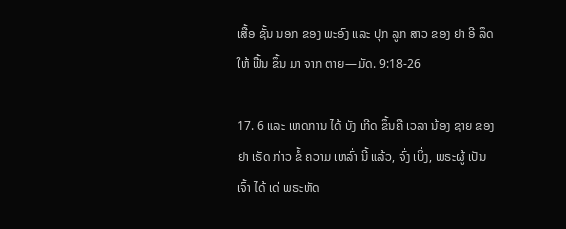ເສື້ອ ຊັ້ນ ນອກ ຂອງ ພະອົງ ແລະ ປຸກ ລູກ ສາວ ຂອງ ຢາ ອີ ລຶດ ໃຫ້ ຟື້ນ ຂຶ້ນ ມາ ຈາກ ຕາຍ—ມັດ. 9:18-26

17. 6 ແລະ ເຫດການ ໄດ້ ບັງ ເກີດ ຂຶ້ນຄື ເວລາ ນ້ອງ ຊາຍ ຂອງ ຢາ ເຣັດ ກ່າວ ຂໍ້ ຄວາມ ເຫລົ່າ ນີ້ ແລ້ວ, ຈົ່ງ ເບິ່ງ, ພຣະຜູ້ ເປັນ ເຈົ້າ ໄດ້ ເດ່ ພຣະຫັດ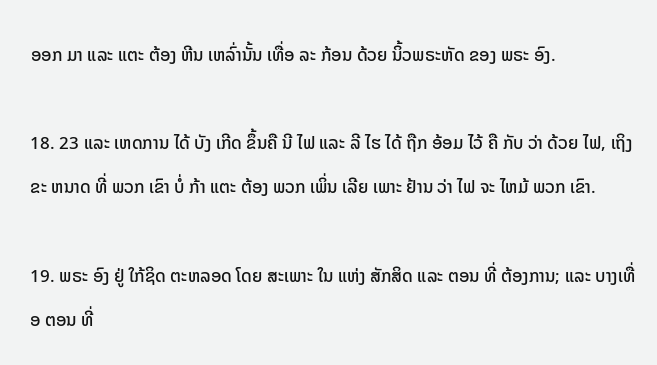ອອກ ມາ ແລະ ແຕະ ຕ້ອງ ຫີນ ເຫລົ່ານັ້ນ ເທື່ອ ລະ ກ້ອນ ດ້ວຍ ນິ້ວພຣະຫັດ ຂອງ ພຣະ ອົງ.

18. 23 ແລະ ເຫດການ ໄດ້ ບັງ ເກີດ ຂຶ້ນຄື ນີ ໄຟ ແລະ ລີ ໄຮ ໄດ້ ຖືກ ອ້ອມ ໄວ້ ຄື ກັບ ວ່າ ດ້ວຍ ໄຟ, ເຖິງ ຂະ ຫນາດ ທີ່ ພວກ ເຂົາ ບໍ່ ກ້າ ແຕະ ຕ້ອງ ພວກ ເພິ່ນ ເລີຍ ເພາະ ຢ້ານ ວ່າ ໄຟ ຈະ ໄຫມ້ ພວກ ເຂົາ.

19. ພຣະ ອົງ ຢູ່ ໃກ້ຊິດ ຕະຫລອດ ໂດຍ ສະເພາະ ໃນ ແຫ່ງ ສັກສິດ ແລະ ຕອນ ທີ່ ຕ້ອງການ; ແລະ ບາງເທື່ອ ຕອນ ທີ່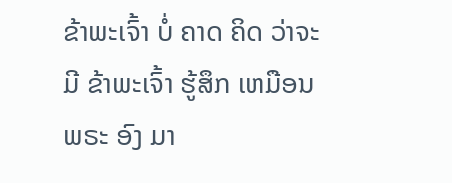ຂ້າພະເຈົ້າ ບໍ່ ຄາດ ຄິດ ວ່າຈະ ມີ ຂ້າພະເຈົ້າ ຮູ້ສຶກ ເຫມືອນ ພຣະ ອົງ ມາ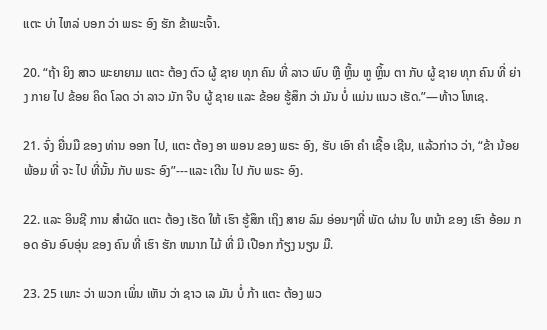ແຕະ ບ່າ ໄຫລ່ ບອກ ວ່າ ພຣະ ອົງ ຮັກ ຂ້າພະເຈົ້າ.

20. “ຖ້າ ຍິງ ສາວ ພະຍາຍາມ ແຕະ ຕ້ອງ ຕົວ ຜູ້ ຊາຍ ທຸກ ຄົນ ທີ່ ລາວ ພົບ ຫຼື ຫຼິ້ນ ຫູ ຫຼິ້ນ ຕາ ກັບ ຜູ້ ຊາຍ ທຸກ ຄົນ ທີ່ ຍ່າງ ກາຍ ໄປ ຂ້ອຍ ຄິດ ໂລດ ວ່າ ລາວ ມັກ ຈີບ ຜູ້ ຊາຍ ແລະ ຂ້ອຍ ຮູ້ສຶກ ວ່າ ມັນ ບໍ່ ແມ່ນ ແນວ ເຮັດ.”—ທ້າວ ໂຫເຊ.

21. ຈົ່ງ ຍື່ນມື ຂອງ ທ່ານ ອອກ ໄປ, ແຕະ ຕ້ອງ ອາ ພອນ ຂອງ ພຣະ ອົງ, ຮັບ ເອົາ ຄໍາ ເຊື້ອ ເຊີນ, ແລ້ວກ່າວ ວ່າ, “ຂ້າ ນ້ອຍ ພ້ອມ ທີ່ ຈະ ໄປ ທີ່ນັ້ນ ກັບ ພຣະ ອົງ”---ແລະ ເດີນ ໄປ ກັບ ພຣະ ອົງ.

22. ແລະ ອິນຊີ ການ ສໍາຜັດ ແຕະ ຕ້ອງ ເຮັດ ໃຫ້ ເຮົາ ຮູ້ສຶກ ເຖິງ ສາຍ ລົມ ອ່ອນໆທີ່ ພັດ ຜ່ານ ໃບ ຫນ້າ ຂອງ ເຮົາ ອ້ອມ ກອດ ອັນ ອົບອຸ່ນ ຂອງ ຄົນ ທີ່ ເຮົາ ຮັກ ຫມາກ ໄມ້ ທີ່ ມີ ເປືອກ ກ້ຽງ ນຽນ ມື.

23. 25 ເພາະ ວ່າ ພວກ ເພິ່ນ ເຫັນ ວ່າ ຊາວ ເລ ມັນ ບໍ່ ກ້າ ແຕະ ຕ້ອງ ພວ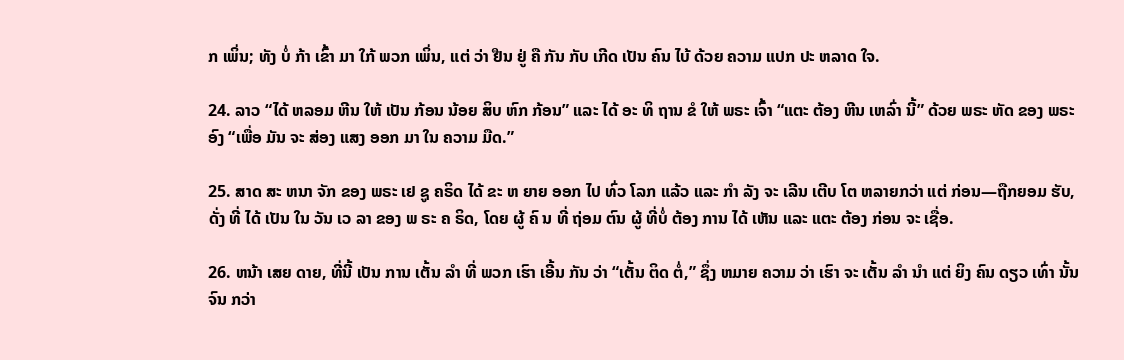ກ ເພິ່ນ; ທັງ ບໍ່ ກ້າ ເຂົ້າ ມາ ໃກ້ ພວກ ເພິ່ນ, ແຕ່ ວ່າ ຢືນ ຢູ່ ຄື ກັນ ກັບ ເກີດ ເປັນ ຄົນ ໄບ້ ດ້ວຍ ຄວາມ ແປກ ປະ ຫລາດ ໃຈ.

24. ລາວ “ໄດ້ ຫລອມ ຫີນ ໃຫ້ ເປັນ ກ້ອນ ນ້ອຍ ສິບ ຫົກ ກ້ອນ” ແລະ ໄດ້ ອະ ທິ ຖານ ຂໍ ໃຫ້ ພຣະ ເຈົ້າ “ແຕະ ຕ້ອງ ຫີນ ເຫລົ່າ ນີ້” ດ້ວຍ ພຣະ ຫັດ ຂອງ ພຣະ ອົງ “ເພື່ອ ມັນ ຈະ ສ່ອງ ແສງ ອອກ ມາ ໃນ ຄວາມ ມືດ.”

25. ສາດ ສະ ຫນາ ຈັກ ຂອງ ພຣະ ເຢ ຊູ ຄຣິດ ໄດ້ ຂະ ຫ ຍາຍ ອອກ ໄປ ທົ່ວ ໂລກ ແລ້ວ ແລະ ກໍາ ລັງ ຈະ ເລີນ ເຕີບ ໂຕ ຫລາຍກວ່າ ແຕ່ ກ່ອນ—ຖືກຍອມ ຮັບ, ດັ່ງ ທີ່ ໄດ້ ເປັນ ໃນ ວັນ ເວ ລາ ຂອງ ພ ຣະ ຄ ຣິດ, ໂດຍ ຜູ້ ຄົ ນ ທີ່ ຖ່ອມ ຕົນ ຜູ້ ທີ່ບໍ່ ຕ້ອງ ການ ໄດ້ ເຫັນ ແລະ ແຕະ ຕ້ອງ ກ່ອນ ຈະ ເຊື່ອ.

26. ຫນ້າ ເສຍ ດາຍ, ທີ່ນີ້ ເປັນ ການ ເຕັ້ນ ລໍາ ທີ່ ພວກ ເຮົາ ເອີ້ນ ກັນ ວ່າ “ເຕັ້ນ ຕິດ ຕໍ່,” ຊຶ່ງ ຫມາຍ ຄວາມ ວ່າ ເຮົາ ຈະ ເຕັ້ນ ລໍາ ນໍາ ແຕ່ ຍິງ ຄົນ ດຽວ ເທົ່າ ນັ້ນ ຈົນ ກວ່າ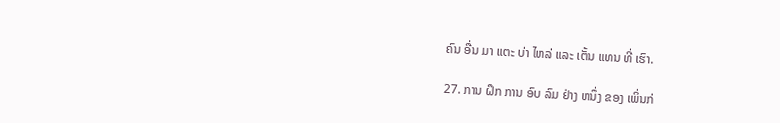ຄົນ ອື່ນ ມາ ແຕະ ບ່າ ໄຫລ່ ແລະ ເຕັ້ນ ແທນ ທີ່ ເຮົາ.

27. ການ ຝຶກ ການ ອົບ ລົມ ຢ່າງ ຫນຶ່ງ ຂອງ ເພິ່ນກ່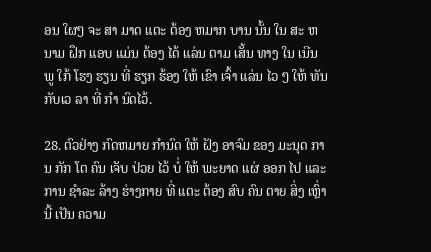ອນ ໃຜໆ ຈະ ສາ ມາດ ແຕະ ຕ້ອງ ຫມາກ ບານ ນັ້ນ ໃນ ສະ ຫນາມ ຝຶກ ແອບ ແມ່ນ ຕ້ອງ ໄດ້ ແລ່ນ ຕາມ ເສັ້ນ ທາງ ໃນ ເນີນ ພູ ໃກ້ ໂຮງ ຮຽນ ທີ່ ຮຽກ ຮ້ອງ ໃຫ້ ເຂົາ ເຈົ້າ ແລ່ນ ໄວ ໆ ໃຫ້ ທັນ ກັບເວ ລາ ທີ່ ກໍາ ນົດໄວ້.

28. ຕົວຢ່າງ ກົດຫມາຍ ກໍານົດ ໃຫ້ ຝັງ ອາຈົມ ຂອງ ມະນຸດ ການ ກັກ ໂຕ ຄົນ ເຈັບ ປ່ວຍ ໄວ້ ບໍ່ ໃຫ້ ພະຍາດ ແຜ່ ອອກ ໄປ ແລະ ການ ຊໍາລະ ລ້າງ ຮ່າງກາຍ ທີ່ ແຕະ ຕ້ອງ ສົບ ຄົນ ຕາຍ ສິ່ງ ເຫຼົ່າ ນີ້ ເປັນ ຄວາມ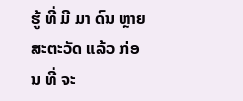ຮູ້ ທີ່ ມີ ມາ ດົນ ຫຼາຍ ສະຕະວັດ ແລ້ວ ກ່ອນ ທີ່ ຈະ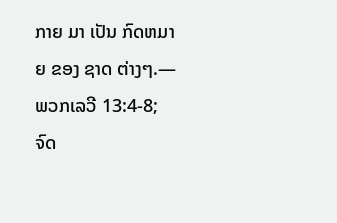ກາຍ ມາ ເປັນ ກົດຫມາຍ ຂອງ ຊາດ ຕ່າງໆ.—ພວກເລວີ 13:4-8; ຈົດ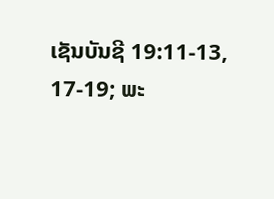ເຊັນບັນຊີ 19:11-13, 17-19; ພະ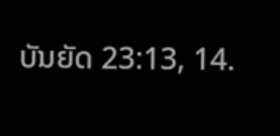ບັນຍັດ 23:13, 14.